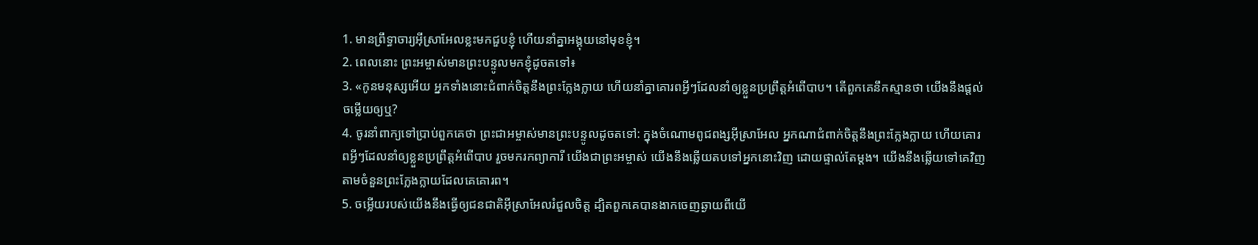1. មានព្រឹទ្ធាចារ្យអ៊ីស្រាអែលខ្លះមកជួបខ្ញុំ ហើយនាំគ្នាអង្គុយនៅមុខខ្ញុំ។
2. ពេលនោះ ព្រះអម្ចាស់មានព្រះបន្ទូលមកខ្ញុំដូចតទៅ៖
3. «កូនមនុស្សអើយ អ្នកទាំងនោះជំពាក់ចិត្តនឹងព្រះក្លែងក្លាយ ហើយនាំគ្នាគោរពអ្វីៗដែលនាំឲ្យខ្លួនប្រព្រឹត្តអំពើបាប។ តើពួកគេនឹកស្មានថា យើងនឹងផ្ដល់ចម្លើយឲ្យឬ?
4. ចូរនាំពាក្យទៅប្រាប់ពួកគេថា ព្រះជាអម្ចាស់មានព្រះបន្ទូលដូចតទៅ: ក្នុងចំណោមពូជពង្សអ៊ីស្រាអែល អ្នកណាជំពាក់ចិត្តនឹងព្រះក្លែងក្លាយ ហើយគោរពអ្វីៗដែលនាំឲ្យខ្លួនប្រព្រឹត្តអំពើបាប រួចមករកព្យាការី យើងជាព្រះអម្ចាស់ យើងនឹងឆ្លើយតបទៅអ្នកនោះវិញ ដោយផ្ទាល់តែម្ដង។ យើងនឹងឆ្លើយទៅគេវិញ តាមចំនួនព្រះក្លែងក្លាយដែលគេគោរព។
5. ចម្លើយរបស់យើងនឹងធ្វើឲ្យជនជាតិអ៊ីស្រាអែលរំជួលចិត្ត ដ្បិតពួកគេបានងាកចេញឆ្ងាយពីយើ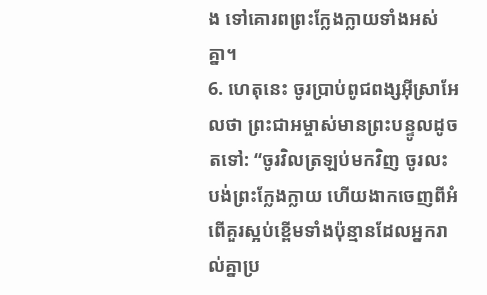ង ទៅគោរពព្រះក្លែងក្លាយទាំងអស់គ្នា។
6. ហេតុនេះ ចូរប្រាប់ពូជពង្សអ៊ីស្រាអែលថា ព្រះជាអម្ចាស់មានព្រះបន្ទូលដូចតទៅ: “ចូរវិលត្រឡប់មកវិញ ចូរលះបង់ព្រះក្លែងក្លាយ ហើយងាកចេញពីអំពើគួរស្អប់ខ្ពើមទាំងប៉ុន្មានដែលអ្នករាល់គ្នាប្រ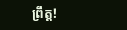ព្រឹត្ត!